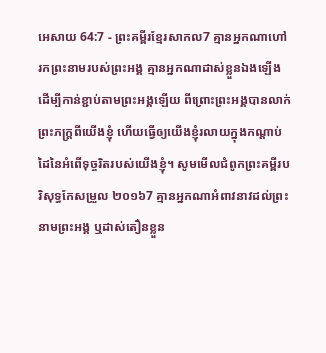អេសាយ 64:7 - ព្រះគម្ពីរខ្មែរសាកល7 គ្មានអ្នកណាហៅរកព្រះនាមរបស់ព្រះអង្គ គ្មានអ្នកណាដាស់ខ្លួនឯងឡើងដើម្បីកាន់ខ្ជាប់តាមព្រះអង្គឡើយ ពីព្រោះព្រះអង្គបានលាក់ព្រះភក្ត្រពីយើងខ្ញុំ ហើយធ្វើឲ្យយើងខ្ញុំរលាយក្នុងកណ្ដាប់ដៃនៃអំពើទុច្ចរិតរបស់យើងខ្ញុំ។ សូមមើលជំពូកព្រះគម្ពីរបរិសុទ្ធកែសម្រួល ២០១៦7 គ្មានអ្នកណាអំពាវនាវដល់ព្រះនាមព្រះអង្គ ឬដាស់តឿនខ្លួន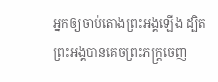អ្នកឲ្យចាប់តោងព្រះអង្គឡើង ដ្បិតព្រះអង្គបានគេចព្រះភក្ត្រចេញ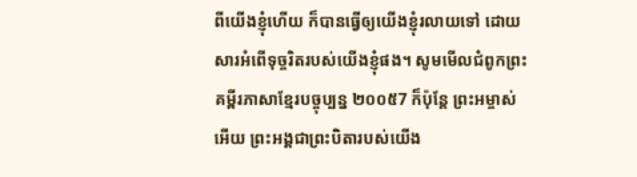ពីយើងខ្ញុំហើយ ក៏បានធ្វើឲ្យយើងខ្ញុំរលាយទៅ ដោយសារអំពើទុច្ចរិតរបស់យើងខ្ញុំផង។ សូមមើលជំពូកព្រះគម្ពីរភាសាខ្មែរបច្ចុប្បន្ន ២០០៥7 ក៏ប៉ុន្តែ ព្រះអម្ចាស់អើយ ព្រះអង្គជាព្រះបិតារបស់យើង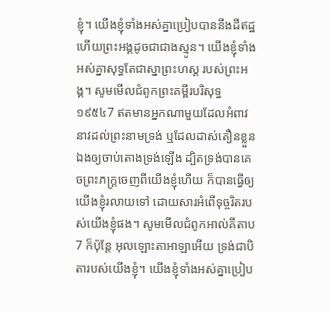ខ្ញុំ។ យើងខ្ញុំទាំងអស់គ្នាប្រៀបបាននឹងដីឥដ្ឋ ហើយព្រះអង្គដូចជាជាងស្មូន។ យើងខ្ញុំទាំងអស់គ្នាសុទ្ធតែជាស្នាព្រះហស្ដ របស់ព្រះអង្គ។ សូមមើលជំពូកព្រះគម្ពីរបរិសុទ្ធ ១៩៥៤7 ឥតមានអ្នកណាមួយដែលអំពាវនាវដល់ព្រះនាមទ្រង់ ឬដែលដាស់តឿនខ្លួនឯងឲ្យចាប់តោងទ្រង់ឡើង ដ្បិតទ្រង់បានគេចព្រះភក្ត្រចេញពីយើងខ្ញុំហើយ ក៏បានធ្វើឲ្យយើងខ្ញុំរលាយទៅ ដោយសារអំពើទុច្ចរិតរបស់យើងខ្ញុំផង។ សូមមើលជំពូកអាល់គីតាប7 ក៏ប៉ុន្តែ អុលឡោះតាអាឡាអើយ ទ្រង់ជាបិតារបស់យើងខ្ញុំ។ យើងខ្ញុំទាំងអស់គ្នាប្រៀប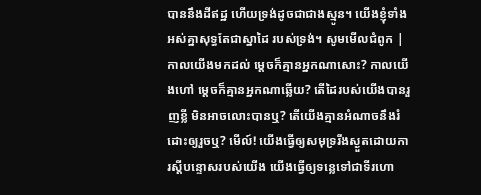បាននឹងដីឥដ្ឋ ហើយទ្រង់ដូចជាជាងស្មូន។ យើងខ្ញុំទាំងអស់គ្នាសុទ្ធតែជាស្នាដៃ របស់ទ្រង់។ សូមមើលជំពូក |
កាលយើងមកដល់ ម្ដេចក៏គ្មានអ្នកណាសោះ? កាលយើងហៅ ម្ដេចក៏គ្មានអ្នកណាឆ្លើយ? តើដៃរបស់យើងបានរួញខ្លី មិនអាចលោះបានឬ? តើយើងគ្មានអំណាចនឹងរំដោះឲ្យរួចឬ? មើល៍! យើងធ្វើឲ្យសមុទ្ររីងស្ងួតដោយការស្ដីបន្ទោសរបស់យើង យើងធ្វើឲ្យទន្លេទៅជាទីរហោ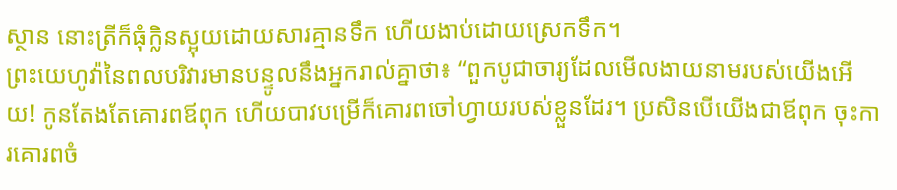ស្ថាន នោះត្រីក៏ធុំក្លិនស្អុយដោយសារគ្មានទឹក ហើយងាប់ដោយស្រេកទឹក។
ព្រះយេហូវ៉ានៃពលបរិវារមានបន្ទូលនឹងអ្នករាល់គ្នាថា៖ “ពួកបូជាចារ្យដែលមើលងាយនាមរបស់យើងអើយ! កូនតែងតែគោរពឪពុក ហើយបាវបម្រើក៏គោរពចៅហ្វាយរបស់ខ្លួនដែរ។ ប្រសិនបើយើងជាឪពុក ចុះការគោរពចំ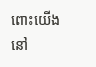ពោះយើងនៅ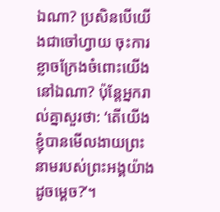ឯណា? ប្រសិនបើយើងជាចៅហ្វាយ ចុះការខ្លាចក្រែងចំពោះយើងនៅឯណា? ប៉ុន្តែអ្នករាល់គ្នាសួរថា: ‘តើយើងខ្ញុំបានមើលងាយព្រះនាមរបស់ព្រះអង្គយ៉ាងដូចម្ដេច?’។